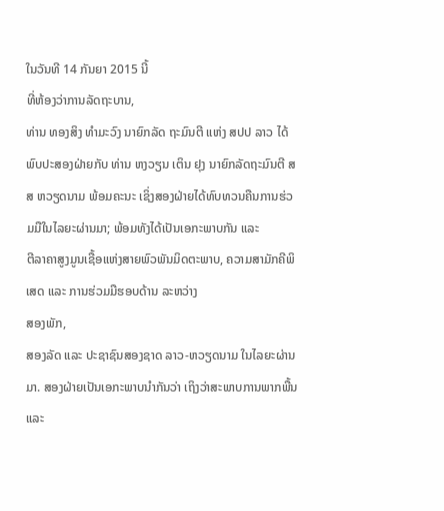ໃນວັນທີ 14 ກັນຍາ 2015 ນີ້
ທີ່ຫ້ອງວ່າການລັດຖະບານ,
ທ່ານ ທອງສິງ ທໍາມະວົງ ນາຍົກລັດ ຖະມົນຕີ ແຫ່ງ ສປປ ລາວ ໄດ້ພົບປະສອງຝ່າຍກັບ ທ່ານ ຫງວຽນ ເຕິນ ຢຸງ ນາຍົກລັດຖະມົນຕີ ສສ ຫວຽດນາມ ພ້ອມຄະນະ ເຊິ່ງສອງຝ່າຍໄດ້ທົບທວນຄືນການຮ່ວມມືໃນໄລຍະຜ່ານມາ; ພ້ອມທັງໄດ້ເປັນເອກະພາບກັນ ແລະ
ຕີລາຄາສູງມູນເຊື້ອແຫ່ງສາຍພົວພັນມິດຕະພາບ, ຄວາມສາມັກຄີພິເສດ ແລະ ການຮ່ວມມືຮອບດ້ານ ລະຫວ່າງ
ສອງພັກ,
ສອງລັດ ແລະ ປະຊາຊົນສອງຊາດ ລາວ-ຫວຽດນາມ ໃນໄລຍະຜ່ານມາ. ສອງຝ່າຍເປັນເອກະພາບນຳກັນວ່າ ເຖິງວ່າສະພາບການພາກພື້ນ ແລະ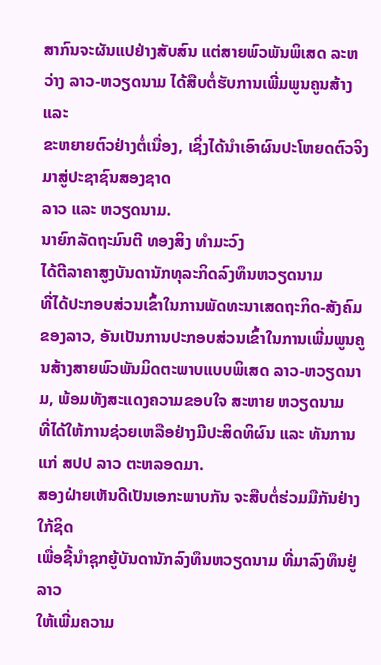ສາກົນຈະຜັນແປຢ່າງສັບສົນ ແຕ່ສາຍພົວພັນພິເສດ ລະຫວ່າງ ລາວ-ຫວຽດນາມ ໄດ້ສືບຕໍ່ຮັບການເພີ່ມພູນຄູນສ້າງ ແລະ
ຂະຫຍາຍຕົວຢ່າງຕໍ່ເນື່ອງ, ເຊິ່ງໄດ້ນຳເອົາຜົນປະໂຫຍດຕົວຈິງມາສູ່ປະຊາຊົນສອງຊາດ
ລາວ ແລະ ຫວຽດນາມ.
ນາຍົກລັດຖະມົນຕີ ທອງສິງ ທຳມະວົງ
ໄດ້ຕີລາຄາສູງບັນດານັກທຸລະກິດລົງທຶນຫວຽດນາມ
ທີ່ໄດ້ປະກອບສ່ວນເຂົ້າໃນການພັດທະນາເສດຖະກິດ-ສັງຄົມຂອງລາວ, ອັນເປັນການປະກອບສ່ວນເຂົ້າໃນການເພີ່ມພູນຄູນສ້າງສາຍພົວພັນມິດຕະພາບແບບພິເສດ ລາວ-ຫວຽດນາມ, ພ້ອມທັງສະແດງຄວາມຂອບໃຈ ສະຫາຍ ຫວຽດນາມ
ທີ່ໄດ້ໃຫ້ການຊ່ວຍເຫລືອຢ່າງມີປະສິດທິຜົນ ແລະ ທັນການ ແກ່ ສປປ ລາວ ຕະຫລອດມາ.
ສອງຝ່າຍເຫັນດີເປັນເອກະພາບກັນ ຈະສືບຕໍ່ຮ່ວມມືກັນຢ່າງໃກ້ຊິດ
ເພື່ອຊີ້ນຳຊຸກຍູ້ບັນດານັກລົງທຶນຫວຽດນາມ ທີ່ມາລົງທຶນຢູ່ລາວ
ໃຫ້ເພີ່ມຄວາມ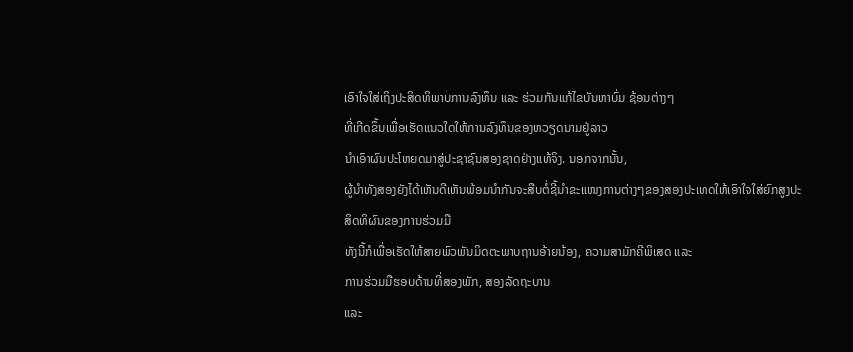ເອົາໃຈໃສ່ເຖິງປະສິດທິພາບການລົງທຶນ ແລະ ຮ່ວມກັນແກ້ໄຂບັນຫາບົ່ມ ຊ້ອນຕ່າງໆ
ທີ່ເກີດຂຶ້ນເພື່ອເຮັດແນວໃດໃຫ້ການລົງທຶນຂອງຫວຽດນາມຢູ່ລາວ
ນຳເອົາຜົນປະໂຫຍດມາສູ່ປະຊາຊົນສອງຊາດຢ່າງແທ້ຈິງ. ນອກຈາກນັ້ນ,
ຜູ້ນຳທັງສອງຍັງໄດ້ເຫັນດີເຫັນພ້ອມນຳກັນຈະສືບຕໍ່ຊີ້ນຳຂະແໜງການຕ່າງໆຂອງສອງປະເທດໃຫ້ເອົາໃຈໃສ່ຍົກສູງປະສິດທິຜົນຂອງການຮ່ວມມື
ທັງນີ້ກໍເພື່ອເຮັດໃຫ້ສາຍພົວພັນມິດຕະພາບຖານອ້າຍນ້ອງ, ຄວາມສາມັກຄີພິເສດ ແລະ
ການຮ່ວມມືຮອບດ້ານທີ່ສອງພັກ, ສອງລັດຖະບານ
ແລະ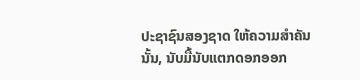ປະຊາຊົນສອງຊາດ ໃຫ້ຄວາມສຳຄັນນັ້ນ, ນັບມື້ນັບແຕກດອກອອກ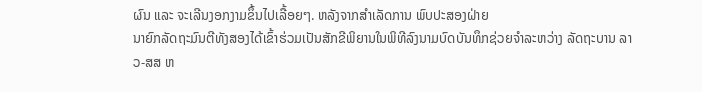ຜົນ ແລະ ຈະເລີນງອກງາມຂຶ້ນໄປເລື້ອຍໆ. ຫລັງຈາກສຳເລັດການ ພົບປະສອງຝ່າຍ
ນາຍົກລັດຖະມົນຕີທັງສອງໄດ້ເຂົ້າຮ່ວມເປັນສັກຂີພິຍານໃນພິທີລົງນາມບົດບັນທຶກຊ່ວຍຈຳລະຫວ່າງ ລັດຖະບານ ລາວ-ສສ ຫ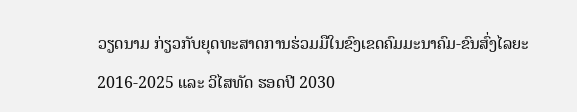ວຽດນາມ ກ່ຽວກັບຍຸດທະສາດການຮ່ວມມືໃນຂົງເຂດຄົມມະນາຄົມ-ຂົນສົ່ງໄລຍະ 2016-2025 ແລະ ວິໄສທັດ ຮອດປີ 2030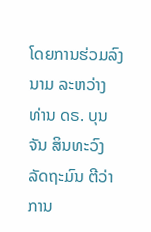ໂດຍການຮ່ວມລົງນາມ ລະຫວ່າງ ທ່ານ ດຣ. ບຸນຈັນ ສິນທະວົງ ລັດຖະມົນ ຕີວ່າການ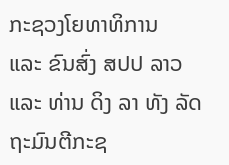ກະຊວງໂຍທາທິການ
ແລະ ຂົນສົ່ງ ສປປ ລາວ ແລະ ທ່ານ ດິງ ລາ ທັງ ລັດຖະມົນຕີກະຊ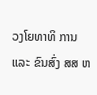ວງໂຍທາທິ ການ ແລະ ຂົນສົ່ງ ສສ ຫ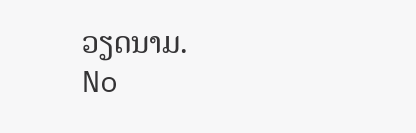ວຽດນາມ.
No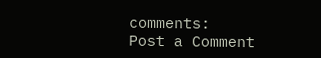comments:
Post a Comment